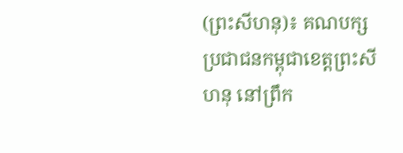(ព្រះសីហនុ)៖ គណបក្សប្រជាជនកម្ពុជាខេត្តព្រះសីហនុ នៅព្រឹក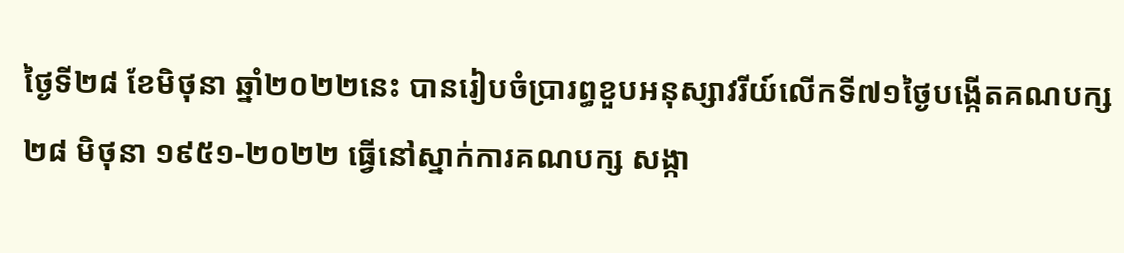ថ្ងៃទី២៨ ខែមិថុនា ឆ្នាំ២០២២នេះ បានរៀបចំប្រារព្ធខួបអនុស្សាវរីយ៍លើកទី៧១ថ្ងៃបង្កើតគណបក្ស ២៨ មិថុនា ១៩៥១-២០២២ ធ្វើនៅស្នាក់ការគណបក្ស សង្កា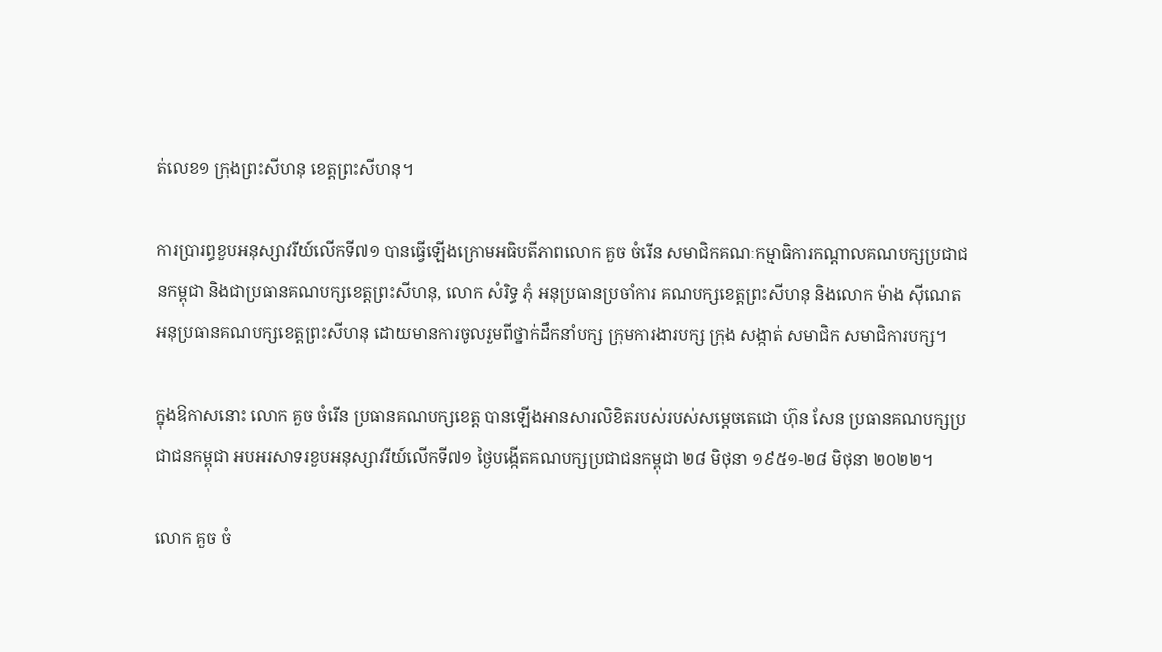ត់លេខ១ ក្រុងព្រះសីហនុ ខេត្តព្រះសីហនុ។

ការប្រារព្ធខួបអនុស្សាវរីយ៍លើកទី៧១ បានធ្វើឡើងក្រោមអធិបតីភាពលោក គួច ចំរើន សមាជិកគណៈកម្មាធិការកណ្តាលគណបក្សប្រជាជនកម្ពុជា និងជាប្រធានគណបក្សខេត្តព្រះសីហនុ, លោក សំរិទ្ធ ភុំ អនុប្រធានប្រចាំការ គណបក្សខេត្តព្រះសីហនុ និងលោក ម៉ាង ស៊ីណេត អនុប្រធានគណបក្សខេត្តព្រះសីហនុ ដោយមានការចូលរួមពីថ្នាក់ដឹកនាំបក្ស ក្រុមការងារបក្ស ក្រុង សង្កាត់ សមាជិក សមាជិការបក្ស។

ក្នុងឱកាសនោះ លោក គួច ចំរើន ប្រធានគណបក្សខេត្ត បានឡើងអានសារលិខិតរបស់របស់សម្តេចតេជោ ហ៊ុន សែន ប្រធានគណបក្សប្រជាជនកម្ពុជា អបអរសាទរខួបអនុស្សាវរីយ៍លើកទី៧១ ថ្ងៃបង្កើតគណបក្សប្រជាជនកម្ពុជា ២៨ មិថុនា ១៩៥១-២៨ មិថុនា ២០២២។

លោក គួច ចំ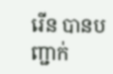រើន បានបញ្ជាក់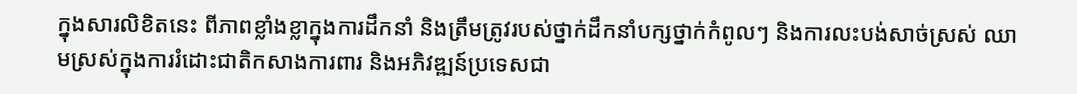ក្នុងសារលិខិតនេះ ពីភាពខ្លាំងខ្លាក្នុងការដឹកនាំ និងត្រឹមត្រូវរបស់ថ្នាក់ដឹកនាំបក្សថ្នាក់កំពូលៗ និងការលះបង់សាច់ស្រស់ ឈាមស្រស់ក្នុងការរំដោះជាតិកសាងការពារ និងអភិវឌ្ឍន៍ប្រទេសជា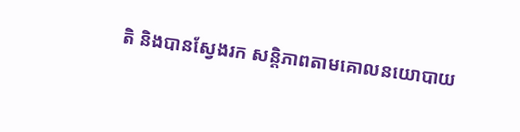តិ និងបានស្វែងរក សន្តិភាពតាមគោលនយោបាយ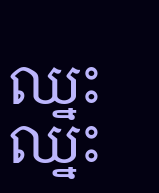ឈ្នះឈ្នះ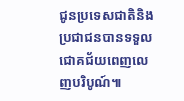ជូនប្រទេសជាតិនិងប្រជាជនបានទទួលជោគជ័យពេញលេញបរិបូណ៍៕